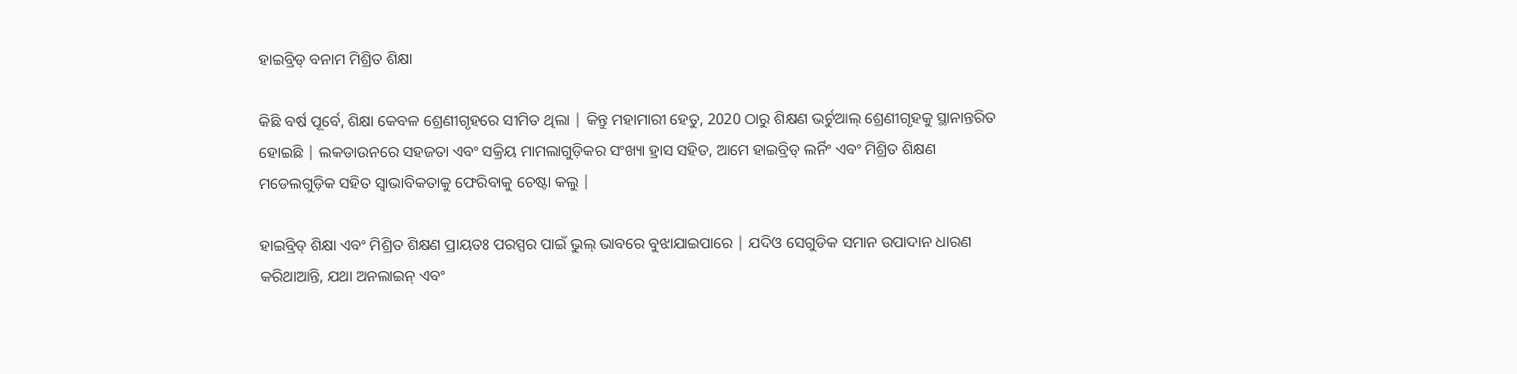ହାଇବ୍ରିଡ୍ ବନାମ ମିଶ୍ରିତ ଶିକ୍ଷା

କିଛି ବର୍ଷ ପୂର୍ବେ, ଶିକ୍ଷା କେବଳ ଶ୍ରେଣୀଗୃହରେ ସୀମିତ ଥିଲା | କିନ୍ତୁ ମହାମାରୀ ହେତୁ, 2020 ଠାରୁ ଶିକ୍ଷଣ ଭର୍ଚୁଆଲ୍ ଶ୍ରେଣୀଗୃହକୁ ସ୍ଥାନାନ୍ତରିତ ହୋଇଛି | ଲକଡାଉନରେ ସହଜତା ଏବଂ ସକ୍ରିୟ ମାମଲାଗୁଡ଼ିକର ସଂଖ୍ୟା ହ୍ରାସ ସହିତ, ଆମେ ହାଇବ୍ରିଡ୍ ଲର୍ନିଂ ଏବଂ ମିଶ୍ରିତ ଶିକ୍ଷଣ ମଡେଲଗୁଡ଼ିକ ସହିତ ସ୍ୱାଭାବିକତାକୁ ଫେରିବାକୁ ଚେଷ୍ଟା କଲୁ |

ହାଇବ୍ରିଡ୍ ଶିକ୍ଷା ଏବଂ ମିଶ୍ରିତ ଶିକ୍ଷଣ ପ୍ରାୟତଃ ପରସ୍ପର ପାଇଁ ଭୁଲ୍ ଭାବରେ ବୁଝାଯାଇପାରେ | ଯଦିଓ ସେଗୁଡିକ ସମାନ ଉପାଦାନ ଧାରଣ କରିଥାଆନ୍ତି, ଯଥା ଅନଲାଇନ୍ ଏବଂ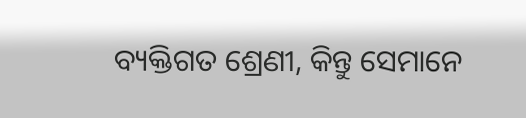ବ୍ୟକ୍ତିଗତ ଶ୍ରେଣୀ, କିନ୍ତୁ ସେମାନେ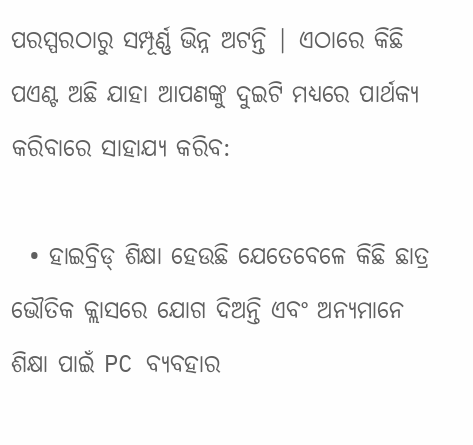ପରସ୍ପରଠାରୁ ସମ୍ପୂର୍ଣ୍ଣ ଭିନ୍ନ ଅଟନ୍ତି | ଏଠାରେ କିଛି ପଏଣ୍ଟ ଅଛି ଯାହା ଆପଣଙ୍କୁ ଦୁଇଟି ମଧ୍ୟରେ ପାର୍ଥକ୍ୟ କରିବାରେ ସାହାଯ୍ୟ କରିବ:

  • ହାଇବ୍ରିଡ୍ ଶିକ୍ଷା ହେଉଛି ଯେତେବେଳେ କିଛି ଛାତ୍ର ଭୌତିକ କ୍ଲାସରେ ଯୋଗ ଦିଅନ୍ତି ଏବଂ ଅନ୍ୟମାନେ ଶିକ୍ଷା ପାଇଁ PC ବ୍ୟବହାର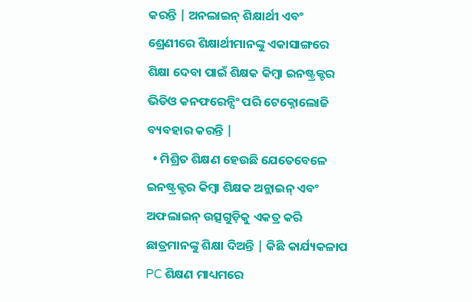କରନ୍ତି | ଅନଲାଇନ୍ ଶିକ୍ଷାର୍ଥୀ ଏବଂ ଶ୍ରେଣୀରେ ଶିକ୍ଷାର୍ଥୀମାନଙ୍କୁ ଏକାସାଙ୍ଗରେ ଶିକ୍ଷା ଦେବା ପାଇଁ ଶିକ୍ଷକ କିମ୍ବା ଇନଷ୍ଟ୍ରକ୍ଟର ଭିଡିଓ କନଫରେନ୍ସିଂ ପରି ଟେକ୍ନୋଲୋଜି ବ୍ୟବହାର କରନ୍ତି |
  • ମିଶ୍ରିତ ଶିକ୍ଷଣ ହେଉଛି ଯେତେବେଳେ ଇନଷ୍ଟ୍ରକ୍ଟର କିମ୍ବା ଶିକ୍ଷକ ଅନ୍ଲାଇନ୍ ଏବଂ ଅଫଲାଇନ୍ ଉତ୍ସଗୁଡ଼ିକୁ ଏକତ୍ର କରି ଛାତ୍ରମାନଙ୍କୁ ଶିକ୍ଷା ଦିଅନ୍ତି | କିଛି କାର୍ଯ୍ୟକଳାପ PC ଶିକ୍ଷଣ ମାଧ୍ୟମରେ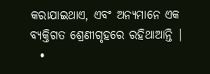କରାଯାଇଥାଏ, ଏବଂ ଅନ୍ୟମାନେ ଏକ ବ୍ୟକ୍ତିଗତ ଶ୍ରେଣୀଗୃହରେ ରହିଥାଆନ୍ତି |
  •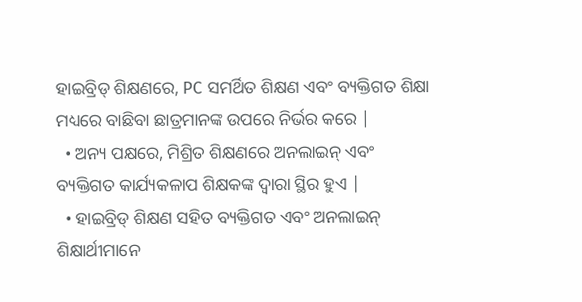ହାଇବ୍ରିଡ୍ ଶିକ୍ଷଣରେ, PC ସମର୍ଥିତ ଶିକ୍ଷଣ ଏବଂ ବ୍ୟକ୍ତିଗତ ଶିକ୍ଷା ମଧ୍ୟରେ ବାଛିବା ଛାତ୍ରମାନଙ୍କ ଉପରେ ନିର୍ଭର କରେ |
  • ଅନ୍ୟ ପକ୍ଷରେ, ମିଶ୍ରିତ ଶିକ୍ଷଣରେ ଅନଲାଇନ୍ ଏବଂ ବ୍ୟକ୍ତିଗତ କାର୍ଯ୍ୟକଳାପ ଶିକ୍ଷକଙ୍କ ଦ୍ୱାରା ସ୍ଥିର ହୁଏ |
  • ହାଇବ୍ରିଡ୍ ଶିକ୍ଷଣ ସହିତ ବ୍ୟକ୍ତିଗତ ଏବଂ ଅନଲାଇନ୍ ଶିକ୍ଷାର୍ଥୀମାନେ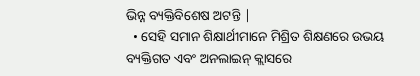ଭିନ୍ନ ବ୍ୟକ୍ତିବିଶେଷ ଅଟନ୍ତି |
  • ସେହି ସମାନ ଶିକ୍ଷାର୍ଥୀମାନେ ମିଶ୍ରିତ ଶିକ୍ଷଣରେ ଉଭୟ ବ୍ୟକ୍ତିଗତ ଏବଂ ଅନଲାଇନ୍ କ୍ଲାସରେ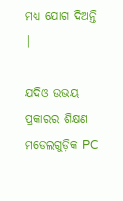ମଧ୍ୟ ଯୋଗ ଦିଅନ୍ତି |

ଯଦିଓ ଉଭୟ ପ୍ରକାରର ଶିକ୍ଷଣ ମଡେଲଗୁଡ଼ିକ PC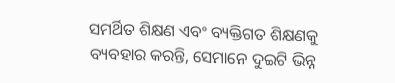ସମର୍ଥିତ ଶିକ୍ଷଣ ଏବଂ ବ୍ୟକ୍ତିଗତ ଶିକ୍ଷଣକୁ ବ୍ୟବହାର କରନ୍ତି, ସେମାନେ ଦୁଇଟି ଭିନ୍ନ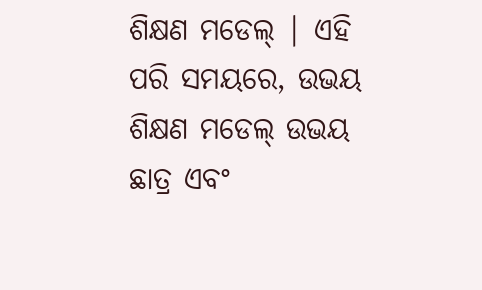ଶିକ୍ଷଣ ମଡେଲ୍ | ଏହି ପରି ସମୟରେ, ଉଭୟ ଶିକ୍ଷଣ ମଡେଲ୍ ଉଭୟ ଛାତ୍ର ଏବଂ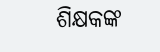ଶିକ୍ଷକଙ୍କ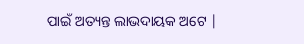ପାଇଁ ଅତ୍ୟନ୍ତ ଲାଭଦାୟକ ଅଟେ |